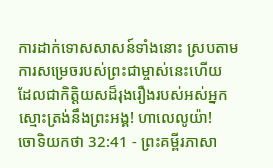ការដាក់ទោសសាសន៍ទាំងនោះ ស្របតាមការសម្រេចរបស់ព្រះជាម្ចាស់នេះហើយ ដែលជាកិត្តិយសដ៏រុងរឿងរបស់អស់អ្នក ស្មោះត្រង់នឹងព្រះអង្គ! ហាលេលូយ៉ា!
ចោទិយកថា 32:41 - ព្រះគម្ពីរភាសា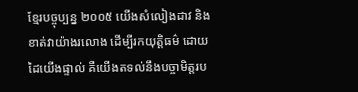ខ្មែរបច្ចុប្បន្ន ២០០៥ យើងសំលៀងដាវ និងខាត់វាយ៉ាងរលោង ដើម្បីរកយុត្តិធម៌ ដោយដៃយើងផ្ទាល់ គឺយើងតទល់នឹងបច្ចាមិត្តរប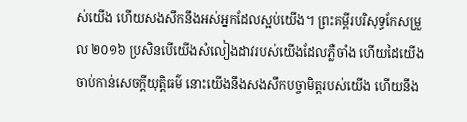ស់យើង ហើយសងសឹកនឹងអស់អ្នកដែលស្អប់យើង។ ព្រះគម្ពីរបរិសុទ្ធកែសម្រួល ២០១៦ ប្រសិនបើយើងសំលៀងដាវរបស់យើងដែលភ្លឺចាំង ហើយដៃយើងចាប់កាន់សេចក្ដីយុត្តិធម៌ នោះយើងនឹងសងសឹកបច្ចាមិត្តរបស់យើង ហើយនឹង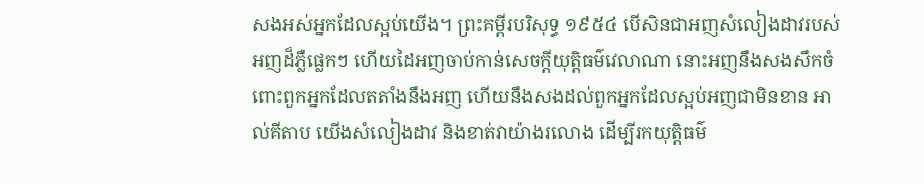សងអស់អ្នកដែលស្អប់យើង។ ព្រះគម្ពីរបរិសុទ្ធ ១៩៥៤ បើសិនជាអញសំលៀងដាវរបស់អញដ៏ភ្លឺផ្លេកៗ ហើយដៃអញចាប់កាន់សេចក្ដីយុត្តិធម៌វេលាណា នោះអញនឹងសងសឹកចំពោះពួកអ្នកដែលតតាំងនឹងអញ ហើយនឹងសងដល់ពួកអ្នកដែលស្អប់អញជាមិនខាន អាល់គីតាប យើងសំលៀងដាវ និងខាត់វាយ៉ាងរលោង ដើម្បីរកយុត្តិធម៌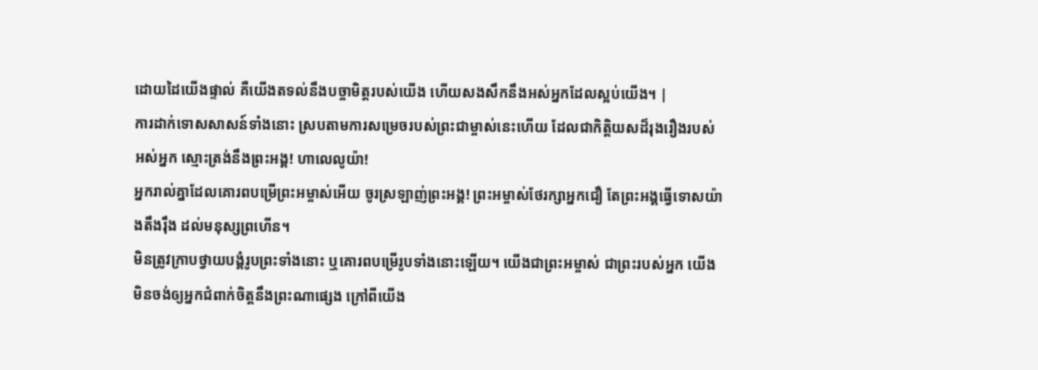ដោយដៃយើងផ្ទាល់ គឺយើងតទល់នឹងបច្ចាមិត្តរបស់យើង ហើយសងសឹកនឹងអស់អ្នកដែលស្អប់យើង។ |
ការដាក់ទោសសាសន៍ទាំងនោះ ស្របតាមការសម្រេចរបស់ព្រះជាម្ចាស់នេះហើយ ដែលជាកិត្តិយសដ៏រុងរឿងរបស់អស់អ្នក ស្មោះត្រង់នឹងព្រះអង្គ! ហាលេលូយ៉ា!
អ្នករាល់គ្នាដែលគោរពបម្រើព្រះអម្ចាស់អើយ ចូរស្រឡាញ់ព្រះអង្គ! ព្រះអម្ចាស់ថែរក្សាអ្នកជឿ តែព្រះអង្គធ្វើទោសយ៉ាងតឹងរ៉ឹង ដល់មនុស្សព្រហើន។
មិនត្រូវក្រាបថ្វាយបង្គំរូបព្រះទាំងនោះ ឬគោរពបម្រើរូបទាំងនោះឡើយ។ យើងជាព្រះអម្ចាស់ ជាព្រះរបស់អ្នក យើងមិនចង់ឲ្យអ្នកជំពាក់ចិត្តនឹងព្រះណាផ្សេង ក្រៅពីយើង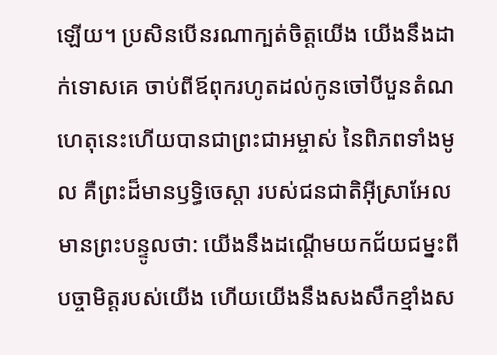ឡើយ។ ប្រសិនបើនរណាក្បត់ចិត្តយើង យើងនឹងដាក់ទោសគេ ចាប់ពីឪពុករហូតដល់កូនចៅបីបួនតំណ
ហេតុនេះហើយបានជាព្រះជាអម្ចាស់ នៃពិភពទាំងមូល គឺព្រះដ៏មានឫទ្ធិចេស្ដា របស់ជនជាតិអ៊ីស្រាអែលមានព្រះបន្ទូលថា: យើងនឹងដណ្ដើមយកជ័យជម្នះពីបច្ចាមិត្តរបស់យើង ហើយយើងនឹងសងសឹកខ្មាំងស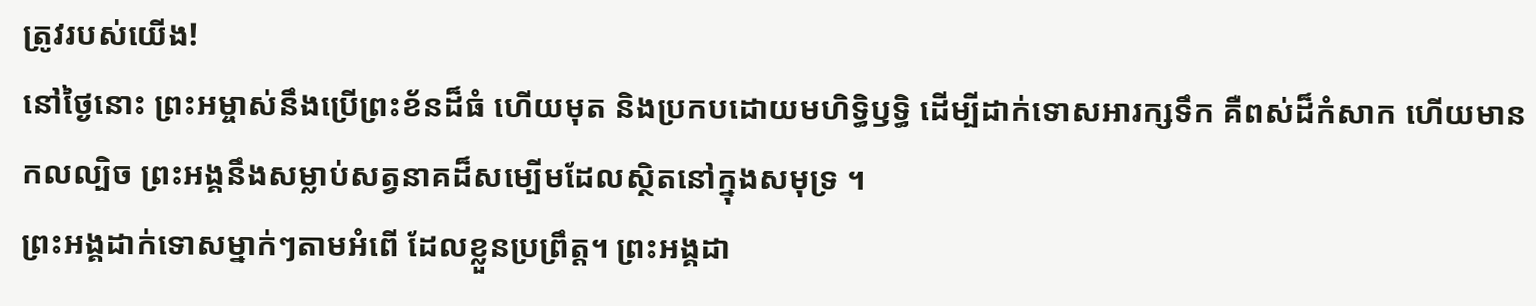ត្រូវរបស់យើង!
នៅថ្ងៃនោះ ព្រះអម្ចាស់នឹងប្រើព្រះខ័នដ៏ធំ ហើយមុត និងប្រកបដោយមហិទ្ធិឫទ្ធិ ដើម្បីដាក់ទោសអារក្សទឹក គឺពស់ដ៏កំសាក ហើយមានកលល្បិច ព្រះអង្គនឹងសម្លាប់សត្វនាគដ៏សម្បើមដែលស្ថិតនៅក្នុងសមុទ្រ ។
ព្រះអង្គដាក់ទោសម្នាក់ៗតាមអំពើ ដែលខ្លួនប្រព្រឹត្ត។ ព្រះអង្គដា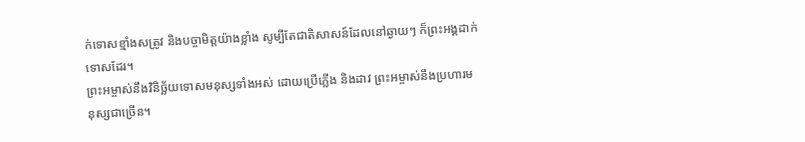ក់ទោសខ្មាំងសត្រូវ និងបច្ចាមិត្តយ៉ាងខ្លាំង សូម្បីតែជាតិសាសន៍ដែលនៅឆ្ងាយៗ ក៏ព្រះអង្គដាក់ទោសដែរ។
ព្រះអម្ចាស់នឹងវិនិច្ឆ័យទោសមនុស្សទាំងអស់ ដោយប្រើភ្លើង និងដាវ ព្រះអម្ចាស់នឹងប្រហារមនុស្សជាច្រើន។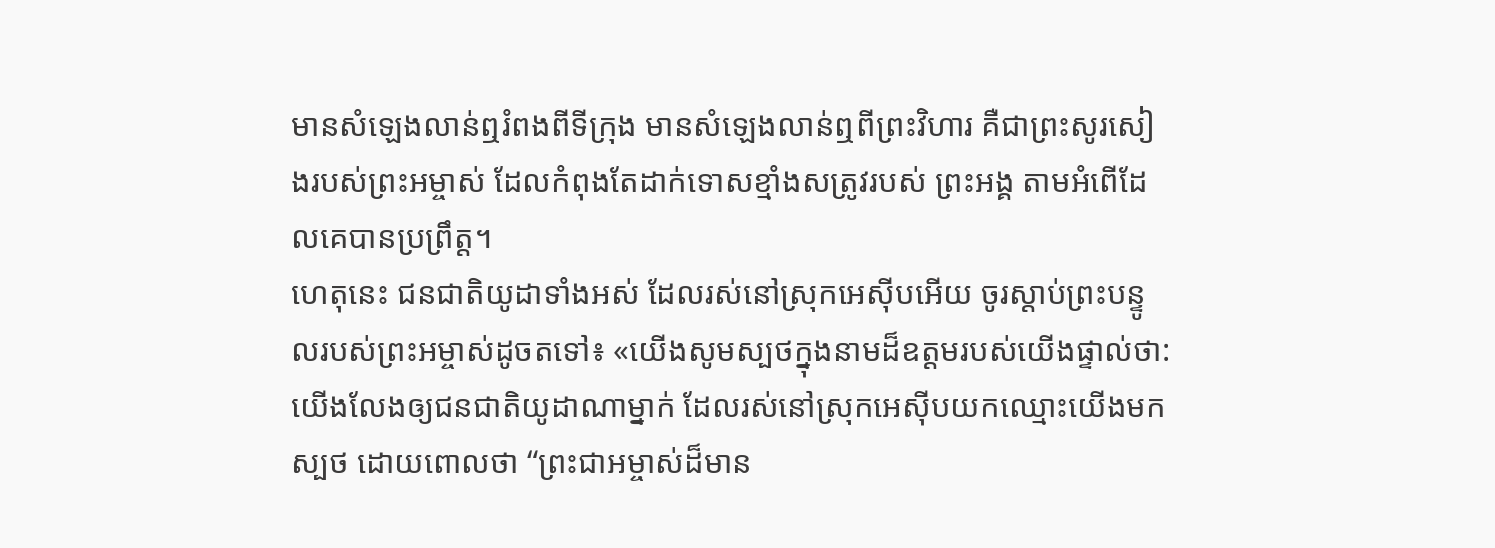មានសំឡេងលាន់ឮរំពងពីទីក្រុង មានសំឡេងលាន់ឮពីព្រះវិហារ គឺជាព្រះសូរសៀងរបស់ព្រះអម្ចាស់ ដែលកំពុងតែដាក់ទោសខ្មាំងសត្រូវរបស់ ព្រះអង្គ តាមអំពើដែលគេបានប្រព្រឹត្ត។
ហេតុនេះ ជនជាតិយូដាទាំងអស់ ដែលរស់នៅស្រុកអេស៊ីបអើយ ចូរស្ដាប់ព្រះបន្ទូលរបស់ព្រះអម្ចាស់ដូចតទៅ៖ «យើងសូមស្បថក្នុងនាមដ៏ឧត្ដមរបស់យើងផ្ទាល់ថា: យើងលែងឲ្យជនជាតិយូដាណាម្នាក់ ដែលរស់នៅស្រុកអេស៊ីបយកឈ្មោះយើងមកស្បថ ដោយពោលថា “ព្រះជាអម្ចាស់ដ៏មាន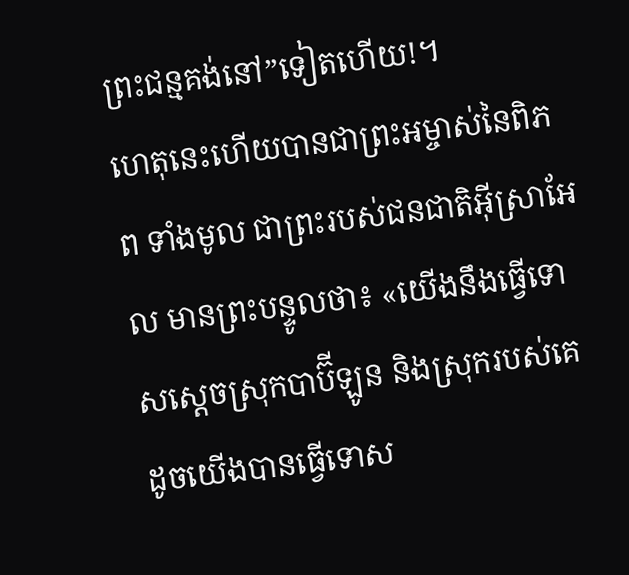ព្រះជន្មគង់នៅ”ទៀតហើយ!។
ហេតុនេះហើយបានជាព្រះអម្ចាស់នៃពិភព ទាំងមូល ជាព្រះរបស់ជនជាតិអ៊ីស្រាអែល មានព្រះបន្ទូលថា៖ «យើងនឹងធ្វើទោសស្ដេចស្រុកបាប៊ីឡូន និងស្រុករបស់គេ ដូចយើងបានធ្វើទោស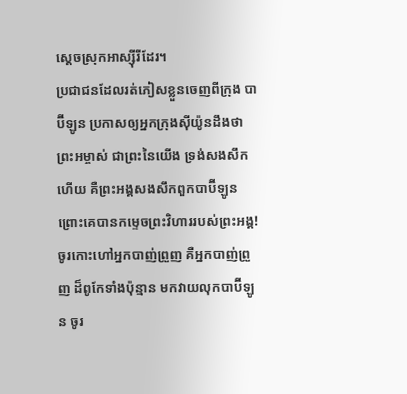ស្ដេចស្រុកអាស្ស៊ីរីដែរ។
ប្រជាជនដែលរត់ភៀសខ្លួនចេញពីក្រុង បាប៊ីឡូន ប្រកាសឲ្យអ្នកក្រុងស៊ីយ៉ូនដឹងថា ព្រះអម្ចាស់ ជាព្រះនៃយើង ទ្រង់សងសឹកហើយ គឺព្រះអង្គសងសឹកពួកបាប៊ីឡូន ព្រោះគេបានកម្ទេចព្រះវិហាររបស់ព្រះអង្គ!
ចូរកោះហៅអ្នកបាញ់ព្រួញ គឺអ្នកបាញ់ព្រួញ ដ៏ពូកែទាំងប៉ុន្មាន មកវាយលុកបាប៊ីឡូន ចូរ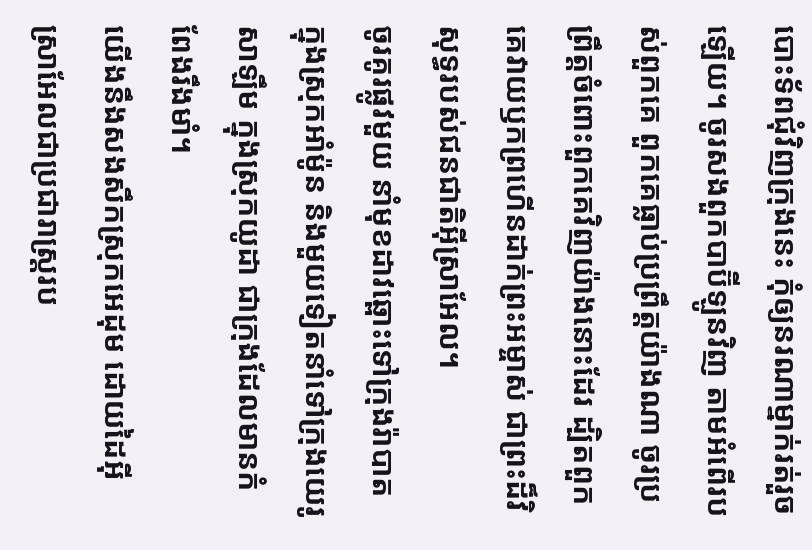បោះទ័ពជុំវិញក្រុងនេះ កុំឲ្យនរណាម្នាក់រត់រួចឡើយ។ ចូរសងពួកបាប៊ីឡូនវិញ តាមអំពើរបស់ពួកគេ ពួកគេធ្លាប់ប្រព្រឹត្តយ៉ាងណា ចូរប្រព្រឹត្តចំពោះពួកគេវិញយ៉ាងនោះដែរ ដ្បិតពួកគេវាយឫកព្រហើនដាក់ព្រះអម្ចាស់ ជាព្រះដ៏វិសុទ្ធរបស់ជនជាតិអ៊ីស្រាអែល។
ចូរគូរផ្លូវមួយ នាំមុខដាវឆ្ពោះទៅក្រុងរ៉ាបាត ក្នុងស្រុកអាំម៉ូន និងមួយទៀតនាំទៅក្រុងយេរូសាឡឹម ក្នុងស្រុកយូដា ជាក្រុងដែលមានកំពែងរឹងមាំ។
យើងនឹងសងសឹកស្រុកអេដុម ដោយដៃអ៊ីស្រាអែលជាប្រជារាស្ត្ររប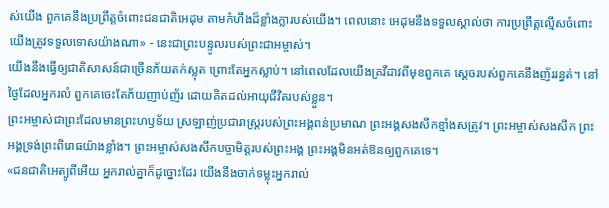ស់យើង ពួកគេនឹងប្រព្រឹត្តចំពោះជនជាតិអេដុម តាមកំហឹងដ៏ខ្លាំងក្លារបស់យើង។ ពេលនោះ អេដុមនឹងទទួលស្គាល់ថា ការប្រព្រឹត្តល្មើសចំពោះយើងត្រូវទទួលទោសយ៉ាងណា» - នេះជាព្រះបន្ទូលរបស់ព្រះជាអម្ចាស់។
យើងនឹងធ្វើឲ្យជាតិសាសន៍ជាច្រើនភ័យតក់ស្លុត ព្រោះតែអ្នកស្លាប់។ នៅពេលដែលយើងគ្រវីដាវពីមុខពួកគេ ស្ដេចរបស់ពួកគេនឹងញ័ររន្ធត់។ នៅថ្ងៃដែលអ្នករលំ ពួកគេចេះតែភ័យញាប់ញ័រ ដោយគិតដល់អាយុជីវិតរបស់ខ្លួន។
ព្រះអម្ចាស់ជាព្រះដែលមានព្រះហឫទ័យ ស្រឡាញ់ប្រជារាស្ត្ររបស់ព្រះអង្គពន់ប្រមាណ ព្រះអង្គសងសឹកខ្មាំងសត្រូវ។ ព្រះអម្ចាស់សងសឹក ព្រះអង្គទ្រង់ព្រះពិរោធយ៉ាងខ្លាំង។ ព្រះអម្ចាស់សងសឹកបច្ចាមិត្តរបស់ព្រះអង្គ ព្រះអង្គមិនអត់ឱនឲ្យពួកគេទេ។
«ជនជាតិអេត្យូពីអើយ អ្នករាល់គ្នាក៏ដូច្នោះដែរ យើងនឹងចាក់ទម្លុះអ្នករាល់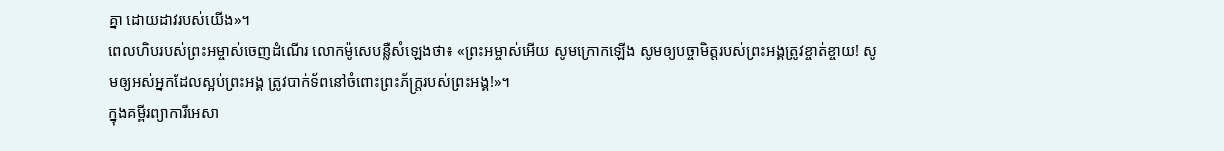គ្នា ដោយដាវរបស់យើង»។
ពេលហិបរបស់ព្រះអម្ចាស់ចេញដំណើរ លោកម៉ូសេបន្លឺសំឡេងថា៖ «ព្រះអម្ចាស់អើយ សូមក្រោកឡើង សូមឲ្យបច្ចាមិត្តរបស់ព្រះអង្គត្រូវខ្ចាត់ខ្ចាយ! សូមឲ្យអស់អ្នកដែលស្អប់ព្រះអង្គ ត្រូវបាក់ទ័ពនៅចំពោះព្រះភ័ក្ត្ររបស់ព្រះអង្គ!»។
ក្នុងគម្ពីរព្យាការីអេសា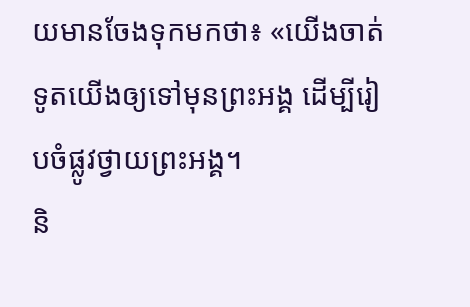យមានចែងទុកមកថា៖ «យើងចាត់ទូតយើងឲ្យទៅមុនព្រះអង្គ ដើម្បីរៀបចំផ្លូវថ្វាយព្រះអង្គ។
និ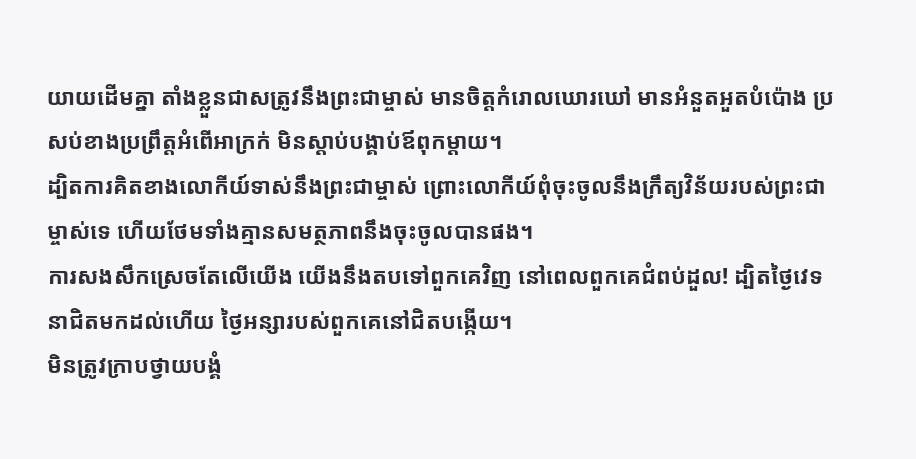យាយដើមគ្នា តាំងខ្លួនជាសត្រូវនឹងព្រះជាម្ចាស់ មានចិត្តកំរោលឃោរឃៅ មានអំនួតអួតបំប៉ោង ប្រសប់ខាងប្រព្រឹត្តអំពើអាក្រក់ មិនស្ដាប់បង្គាប់ឪពុកម្ដាយ។
ដ្បិតការគិតខាងលោកីយ៍ទាស់នឹងព្រះជាម្ចាស់ ព្រោះលោកីយ៍ពុំចុះចូលនឹងក្រឹត្យវិន័យរបស់ព្រះជាម្ចាស់ទេ ហើយថែមទាំងគ្មានសមត្ថភាពនឹងចុះចូលបានផង។
ការសងសឹកស្រេចតែលើយើង យើងនឹងតបទៅពួកគេវិញ នៅពេលពួកគេជំពប់ដួល! ដ្បិតថ្ងៃវេទនាជិតមកដល់ហើយ ថ្ងៃអន្សារបស់ពួកគេនៅជិតបង្កើយ។
មិនត្រូវក្រាបថ្វាយបង្គំ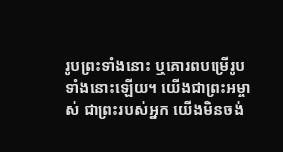រូបព្រះទាំងនោះ ឬគោរពបម្រើរូបទាំងនោះឡើយ។ យើងជាព្រះអម្ចាស់ ជាព្រះរបស់អ្នក យើងមិនចង់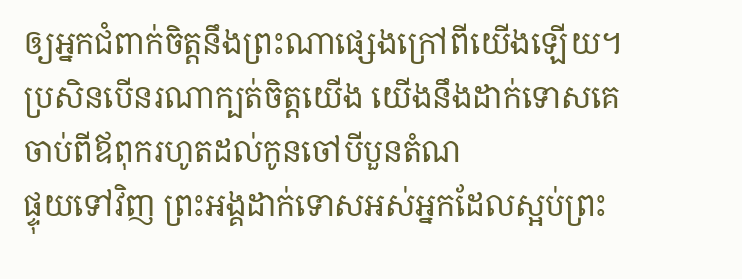ឲ្យអ្នកជំពាក់ចិត្តនឹងព្រះណាផ្សេងក្រៅពីយើងឡើយ។ ប្រសិនបើនរណាក្បត់ចិត្តយើង យើងនឹងដាក់ទោសគេ ចាប់ពីឪពុករហូតដល់កូនចៅបីបួនតំណ
ផ្ទុយទៅវិញ ព្រះអង្គដាក់ទោសអស់អ្នកដែលស្អប់ព្រះ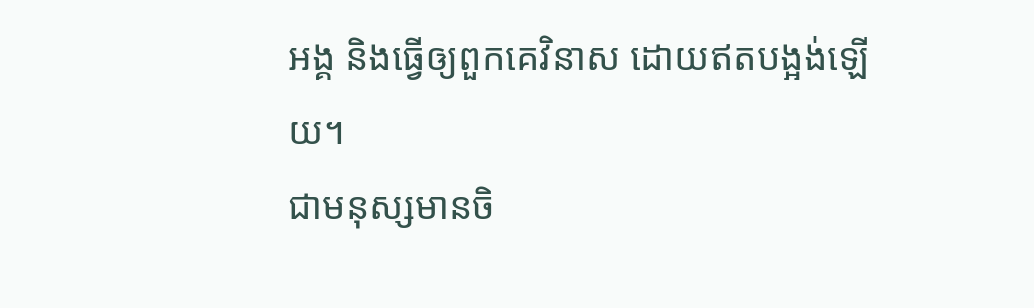អង្គ និងធ្វើឲ្យពួកគេវិនាស ដោយឥតបង្អង់ឡើយ។
ជាមនុស្សមានចិ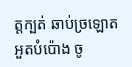ត្តក្បត់ ឆាប់ច្រឡោត អួតបំប៉ោង ចូ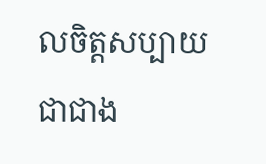លចិត្តសប្បាយជាជាង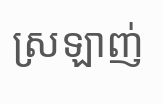ស្រឡាញ់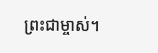ព្រះជាម្ចាស់។